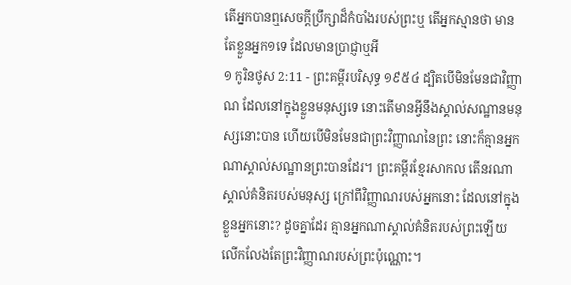តើអ្នកបានឮសេចក្ដីប្រឹក្សាដ៏កំបាំងរបស់ព្រះឬ តើអ្នកស្មានថា មានតែខ្លួនអ្នក១ទេ ដែលមានប្រាជ្ញាឬអី
១ កូរិនថូស 2:11 - ព្រះគម្ពីរបរិសុទ្ធ ១៩៥៤ ដ្បិតបើមិនមែនជាវិញ្ញាណ ដែលនៅក្នុងខ្លួនមនុស្សទេ នោះតើមានអ្វីនឹងស្គាល់សណ្ឋានមនុស្សនោះបាន ហើយបើមិនមែនជាព្រះវិញ្ញាណនៃព្រះ នោះក៏គ្មានអ្នកណាស្គាល់សណ្ឋានព្រះបានដែរ។ ព្រះគម្ពីរខ្មែរសាកល តើនរណាស្គាល់គំនិតរបស់មនុស្ស ក្រៅពីវិញ្ញាណរបស់អ្នកនោះ ដែលនៅក្នុងខ្លួនអ្នកនោះ? ដូចគ្នាដែរ គ្មានអ្នកណាស្គាល់គំនិតរបស់ព្រះឡើយ លើកលែងតែព្រះវិញ្ញាណរបស់ព្រះប៉ុណ្ណោះ។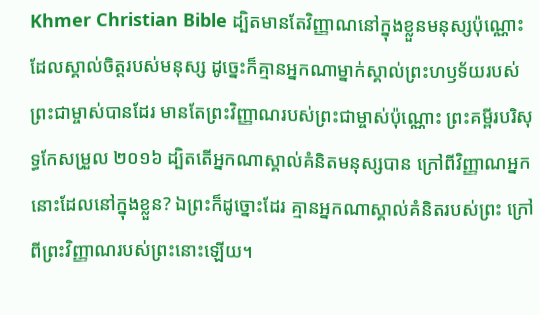Khmer Christian Bible ដ្បិតមានតែវិញ្ញាណនៅក្នុងខ្លួនមនុស្សប៉ុណ្ណោះ ដែលស្គាល់ចិត្ដរបស់មនុស្ស ដូច្នេះក៏គ្មានអ្នកណាម្នាក់ស្គាល់ព្រះហឫទ័យរបស់ព្រះជាម្ចាស់បានដែរ មានតែព្រះវិញ្ញាណរបស់ព្រះជាម្ចាស់ប៉ុណ្ណោះ ព្រះគម្ពីរបរិសុទ្ធកែសម្រួល ២០១៦ ដ្បិតតើអ្នកណាស្គាល់គំនិតមនុស្សបាន ក្រៅពីវិញ្ញាណអ្នកនោះដែលនៅក្នុងខ្លួន? ឯព្រះក៏ដូច្នោះដែរ គ្មានអ្នកណាស្គាល់គំនិតរបស់ព្រះ ក្រៅពីព្រះវិញ្ញាណរបស់ព្រះនោះឡើយ។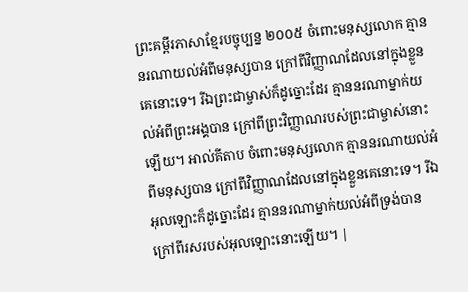ព្រះគម្ពីរភាសាខ្មែរបច្ចុប្បន្ន ២០០៥ ចំពោះមនុស្សលោក គ្មាននរណាយល់អំពីមនុស្សបាន ក្រៅពីវិញ្ញាណដែលនៅក្នុងខ្លួនគេនោះទេ។ រីឯព្រះជាម្ចាស់ក៏ដូច្នោះដែរ គ្មាននរណាម្នាក់យល់អំពីព្រះអង្គបាន ក្រៅពីព្រះវិញ្ញាណរបស់ព្រះជាម្ចាស់នោះឡើយ។ អាល់គីតាប ចំពោះមនុស្សលោក គ្មាននរណាយល់អំពីមនុស្សបាន ក្រៅពីវិញ្ញាណដែលនៅក្នុងខ្លួនគេនោះទេ។ រីឯអុលឡោះក៏ដូច្នោះដែរ គ្មាននរណាម្នាក់យល់អំពីទ្រង់បាន ក្រៅពីរសរបស់អុលឡោះនោះឡើយ។ |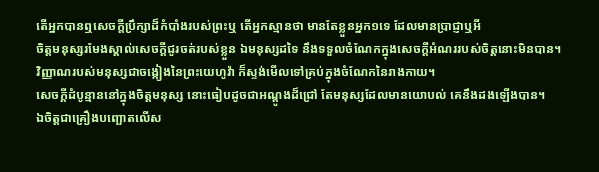តើអ្នកបានឮសេចក្ដីប្រឹក្សាដ៏កំបាំងរបស់ព្រះឬ តើអ្នកស្មានថា មានតែខ្លួនអ្នក១ទេ ដែលមានប្រាជ្ញាឬអី
ចិត្តមនុស្សរមែងស្គាល់សេចក្ដីជូរចត់របស់ខ្លួន ឯមនុស្សដទៃ នឹងទទួលចំណែកក្នុងសេចក្ដីអំណររបស់ចិត្តនោះមិនបាន។
វិញ្ញាណរបស់មនុស្សជាចង្កៀងនៃព្រះយេហូវ៉ា ក៏ស្ទង់មើលទៅគ្រប់ក្នុងចំណែកនៃរាងកាយ។
សេចក្ដីដំបូន្មាននៅក្នុងចិត្តមនុស្ស នោះធៀបដូចជាអណ្តូងដ៏ជ្រៅ តែមនុស្សដែលមានយោបល់ គេនឹងដងឡើងបាន។
ឯចិត្តជាគ្រឿងបញ្ឆោតលើស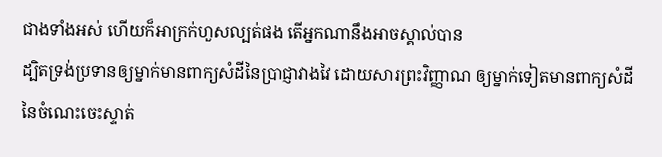ជាងទាំងអស់ ហើយក៏អាក្រក់ហួសល្បត់ផង តើអ្នកណានឹងអាចស្គាល់បាន
ដ្បិតទ្រង់ប្រទានឲ្យម្នាក់មានពាក្យសំដីនៃប្រាជ្ញាវាងវៃ ដោយសារព្រះវិញ្ញាណ ឲ្យម្នាក់ទៀតមានពាក្យសំដីនៃចំណេះចេះស្ទាត់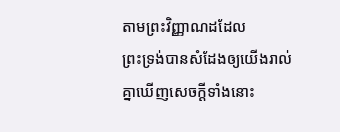តាមព្រះវិញ្ញាណដដែល
ព្រះទ្រង់បានសំដែងឲ្យយើងរាល់គ្នាឃើញសេចក្ដីទាំងនោះ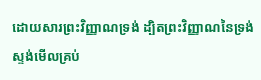ដោយសារព្រះវិញ្ញាណទ្រង់ ដ្បិតព្រះវិញ្ញាណនៃទ្រង់ស្ទង់មើលគ្រប់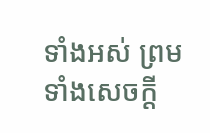ទាំងអស់ ព្រមទាំងសេចក្ដី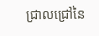ជ្រាលជ្រៅនៃ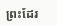ព្រះដែរ